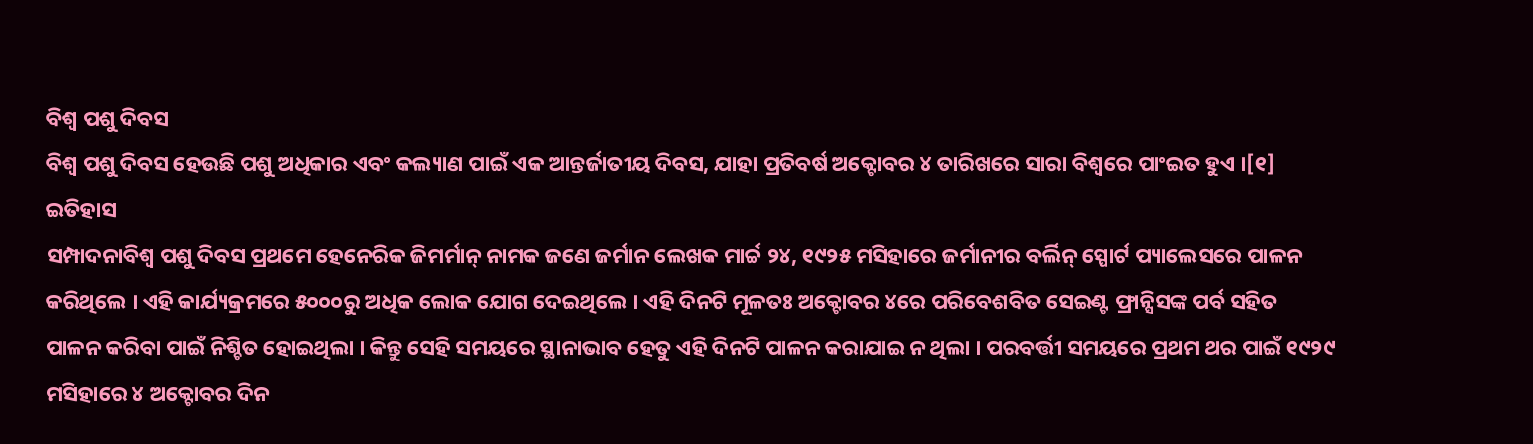ବିଶ୍ୱ ପଶୁ ଦିବସ
ବିଶ୍ୱ ପଶୁ ଦିବସ ହେଉଛି ପଶୁ ଅଧିକାର ଏବଂ କଲ୍ୟାଣ ପାଇଁ ଏକ ଆନ୍ତର୍ଜାତୀୟ ଦିବସ, ଯାହା ପ୍ରତିବର୍ଷ ଅକ୍ଟୋବର ୪ ତାରିଖରେ ସାରା ବିଶ୍ୱରେ ପାଂଇତ ହୁଏ ।[୧]
ଇତିହାସ
ସମ୍ପାଦନାବିଶ୍ୱ ପଶୁ ଦିବସ ପ୍ରଥମେ ହେନେରିକ ଜିମର୍ମାନ୍ ନାମକ ଜଣେ ଜର୍ମାନ ଲେଖକ ମାର୍ଚ୍ଚ ୨୪, ୧୯୨୫ ମସିହାରେ ଜର୍ମାନୀର ବର୍ଲିନ୍ ସ୍ପୋର୍ଟ ପ୍ୟାଲେସରେ ପାଳନ କରିଥିଲେ । ଏହି କାର୍ଯ୍ୟକ୍ରମରେ ୫୦୦୦ରୁ ଅଧିକ ଲୋକ ଯୋଗ ଦେଇଥିଲେ । ଏହି ଦିନଟି ମୂଳତଃ ଅକ୍ଟୋବର ୪ରେ ପରିବେଶବିତ ସେଇଣ୍ଟ ଫ୍ରାନ୍ସିସଙ୍କ ପର୍ବ ସହିତ ପାଳନ କରିବା ପାଇଁ ନିଶ୍ଚିତ ହୋଇଥିଲା । କିନ୍ତୁ ସେହି ସମୟରେ ସ୍ଥାନାଭାବ ହେତୁ ଏହି ଦିନଟି ପାଳନ କରାଯାଇ ନ ଥିଲା । ପରବର୍ତ୍ତୀ ସମୟରେ ପ୍ରଥମ ଥର ପାଇଁ ୧୯୨୯ ମସିହାରେ ୪ ଅକ୍ଟୋବର ଦିନ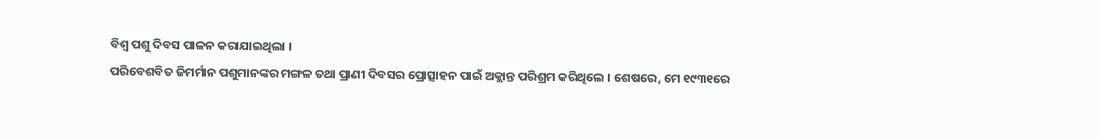ବିଶ୍ୱ ପଶୁ ଦିବସ ପାଳନ କରାଯାଇଥିଲା ।
ପରିବେଶବିତ ଜିମର୍ମାନ ପଶୁମାନଙ୍କର ମଙ୍ଗଳ ତଥା ପ୍ରାଣୀ ଦିବସର ପ୍ରୋତ୍ସାହନ ପାଇଁ ଅକ୍ଲାନ୍ତ ପରିଶ୍ରମ କରିଥିଲେ । ଶେଷରେ, ମେ ୧୯୩୧ରେ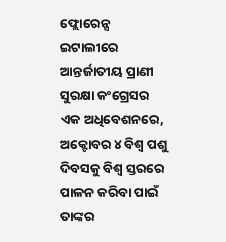ଫ୍ଲୋରେନ୍ସ ଇଟାଲୀରେ ଆନ୍ତର୍ଜାତୀୟ ପ୍ରାଣୀ ସୁରକ୍ଷା କଂଗ୍ରେସର ଏକ ଅଧିବେଶନରେ, ଅକ୍ଟୋବର ୪ ବିଶ୍ୱ ପଶୁ ଦିବସକୁ ବିଶ୍ୱ ସ୍ତରରେ ପାଳନ କରିବା ପାଇଁ ତାଙ୍କର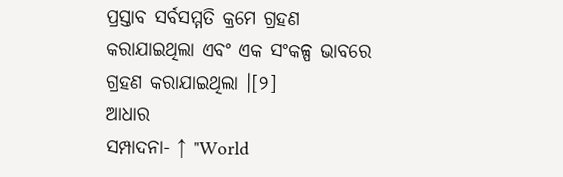ପ୍ରସ୍ତାବ ସର୍ବସମ୍ମତି କ୍ରମେ ଗ୍ରହଣ କରାଯାଇଥିଲା ଏବଂ ଏକ ସଂକଳ୍ପ ଭାବରେ ଗ୍ରହଣ କରାଯାଇଥିଲା ।[୨]
ଆଧାର
ସମ୍ପାଦନା- ↑ "World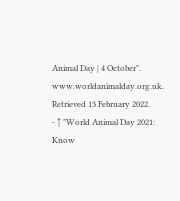Animal Day | 4 October". www.worldanimalday.org.uk. Retrieved 13 February 2022.
- ↑ "World Animal Day 2021: Know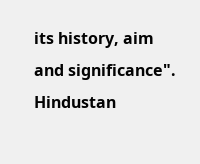its history, aim and significance". Hindustan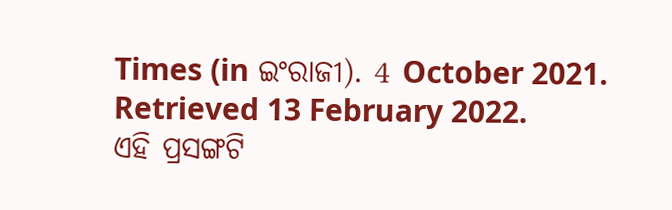Times (in ଇଂରାଜୀ). 4 October 2021. Retrieved 13 February 2022.
ଏହି ପ୍ରସଙ୍ଗଟି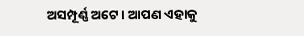ଅସମ୍ପୂର୍ଣ୍ଣ ଅଟେ । ଆପଣ ଏହାକୁ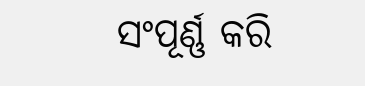ସଂପୂର୍ଣ୍ଣ କରି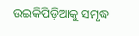ଉଇକିପିଡ଼ିଆକୁ ସମୃଦ୍ଧ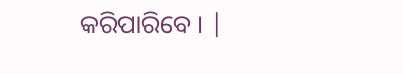କରିପାରିବେ । |